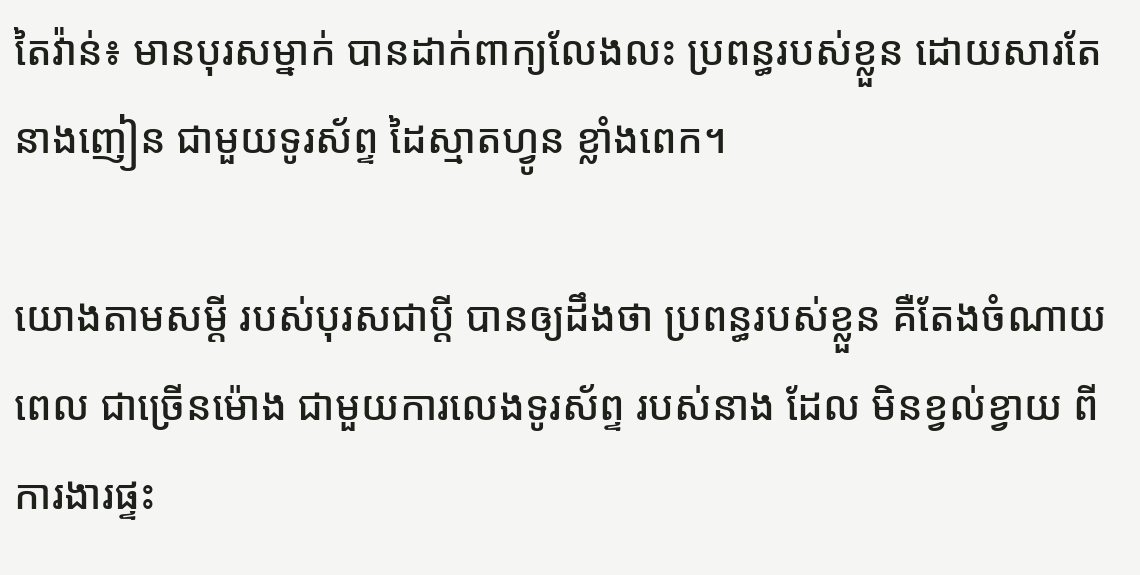តៃវ៉ាន់៖ មានបុរសម្នាក់ បានដាក់ពាក្យលែងលះ ប្រពន្ធរបស់ខ្លួន ដោយសារតែ នាងញៀន ជាមួយទូរស័ព្ទ ដៃស្មាតហ្វូន ខ្លាំងពេក។

យោងតាមសម្តី របស់បុរសជាប្តី បានឲ្យដឹងថា ប្រពន្ធរបស់ខ្លួន គឺតែងចំណាយពេល ជាច្រើនម៉ោង ជាមួយការលេងទូរស័ព្ទ របស់នាង ដែល មិនខ្វល់ខ្វាយ ពីការងារផ្ទះ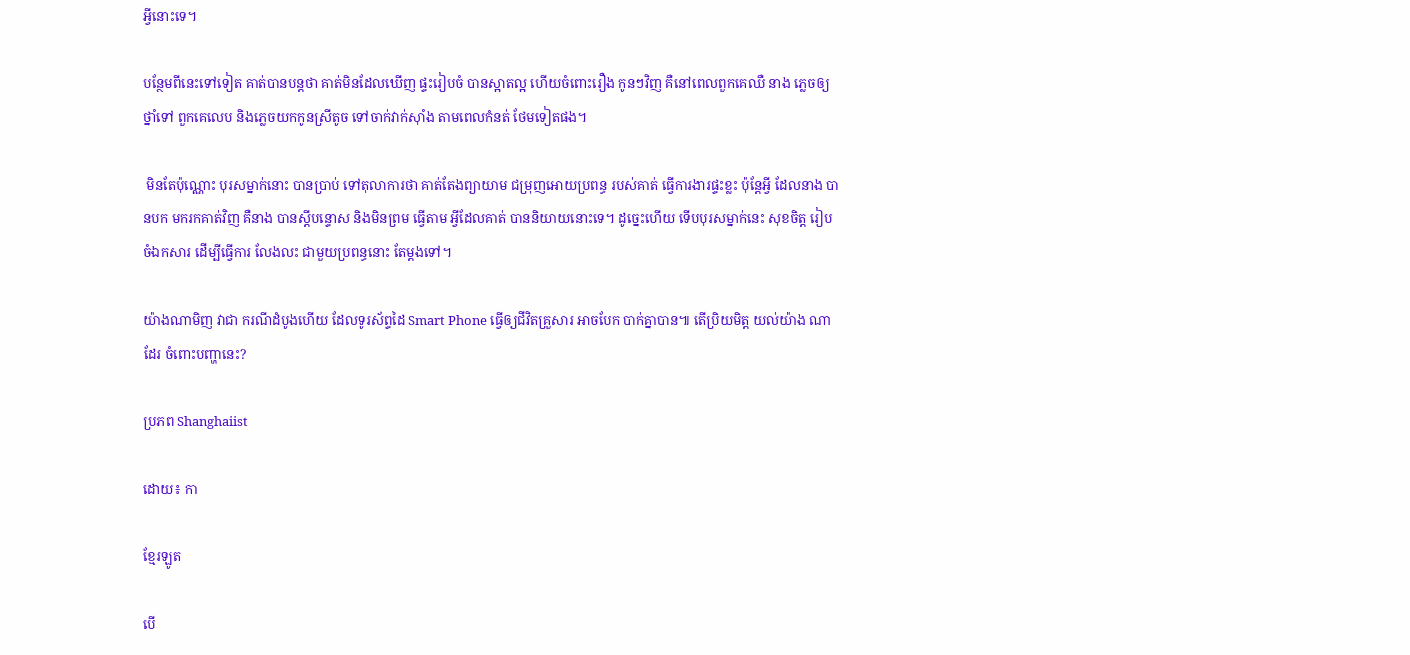អ្វីនោះទេ។

បន្ថែមពីនេះទៅទៀត គាត់បានបន្តថា គាត់មិនដែលឃើញ ផ្ទះរៀបចំ បានស្អាតល្អ ហើយចំពោះរឿង កូនៗវិញ គឺនៅពេលពួកគេឈឺ នាង ភ្លេចឲ្យថ្នាំទៅ ពួកគេលេប និងភ្លេចយកកូនស្រីតូច ទៅចាក់វាក់ស៊ាំង តាមពេលកំនត់ ថែមទៀតផង។

 មិនតែប៉ុណ្ណោះ បុរសម្នាក់នោះ បានប្រាប់ ទៅតុលាការថា គាត់តែងព្យាយាម ជម្រុញអោយប្រពន្ធ របស់គាត់ ធ្វើការងារផ្ទះខ្លះ ប៉ុន្តែអ្វី ដែលនាង បានបក មករកគាត់វិញ គឺនាង បានស្តីបន្ទោស និងមិនព្រម ធ្វើតាម អ្វីដែលគាត់ បាននិយាយនោះទេ។ ដូច្នេះហើយ ទើបបុរសម្នាក់នេះ សុខចិត្ត រៀបចំឯកសារ ដើម្បីធ្វើការ លែងលះ ជាមួយប្រពន្ធនោះ តែម្តងទៅ។

យ៉ាងណាមិញ វាជា ករណីដំបូងហើយ ដែលទូរស័ព្ទដៃ Smart Phone ធ្វើឲ្យជីវិតគ្រួសារ អាចបែក បាក់គ្នាបាន៕ តើប្រិយមិត្ត យល់យ៉ាង ណាដែរ ចំពោះបញ្ហានេះ?

ប្រភព Shanghaiist

ដោយ៖ កា

ខ្មែរឡូត

បើ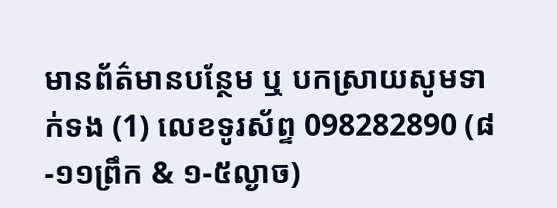មានព័ត៌មានបន្ថែម ឬ បកស្រាយសូមទាក់ទង (1) លេខទូរស័ព្ទ 098282890 (៨-១១ព្រឹក & ១-៥ល្ងាច)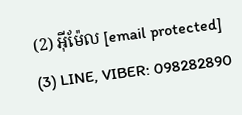(2) អ៊ីម៉ែល [email protected] (3) LINE, VIBER: 098282890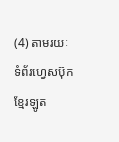(4) តាមរយៈទំព័រហ្វេសប៊ុកខ្មែរឡូត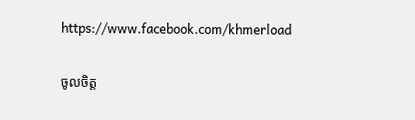https://www.facebook.com/khmerload

ចូលចិត្ត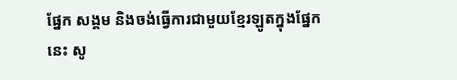ផ្នែក សង្គម និងចង់ធ្វើការជាមួយខ្មែរឡូតក្នុងផ្នែកនេះ សូ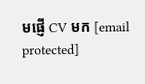មផ្ញើ CV មក [email protected]